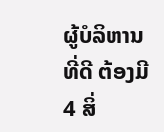ຜູ້ບໍລິຫານທີ່ດີ ຕ້ອງມີ 4 ສິ່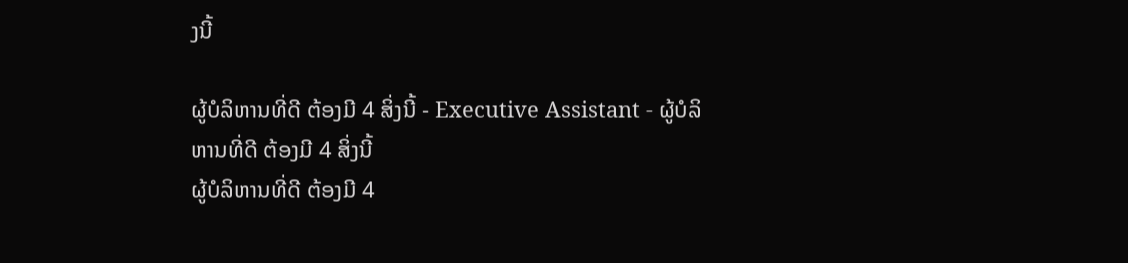ງນີ້

ຜູ້ບໍລິຫານທີ່ດີ ຕ້ອງມີ 4 ສິ່ງນີ້ - Executive Assistant - ຜູ້ບໍລິຫານທີ່ດີ ຕ້ອງມີ 4 ສິ່ງນີ້
ຜູ້ບໍລິຫານທີ່ດີ ຕ້ອງມີ 4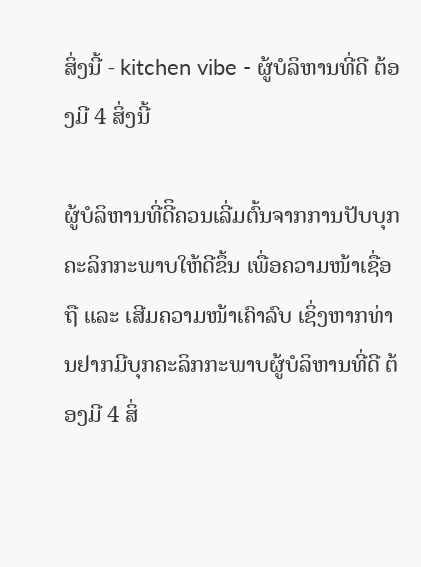ສິ່ງນີ້ - kitchen vibe - ຜູ້ບໍລິຫານທີ່ດີ ຕ້ອງມີ 4 ສິ່ງນີ້

ຜູ້ບໍລິຫານທີ່ດີິຄວນເລີ່ມຕົ້ນຈາກການປັບບຸກຄະລິກກະພາບໃຫ້ດີຂຶ້ນ ເພື່ອຄວາມໜ້າເຊື່ອຖື ແລະ ເສີມຄວາມໜ້າເຄົາລົບ ເຊິ່ງຫາກທ່ານຢາກມີບຸກຄະລິກກະພາບຜູ້ບໍລິຫານທີ່ດີ ຕ້ອງມີ 4 ສິ່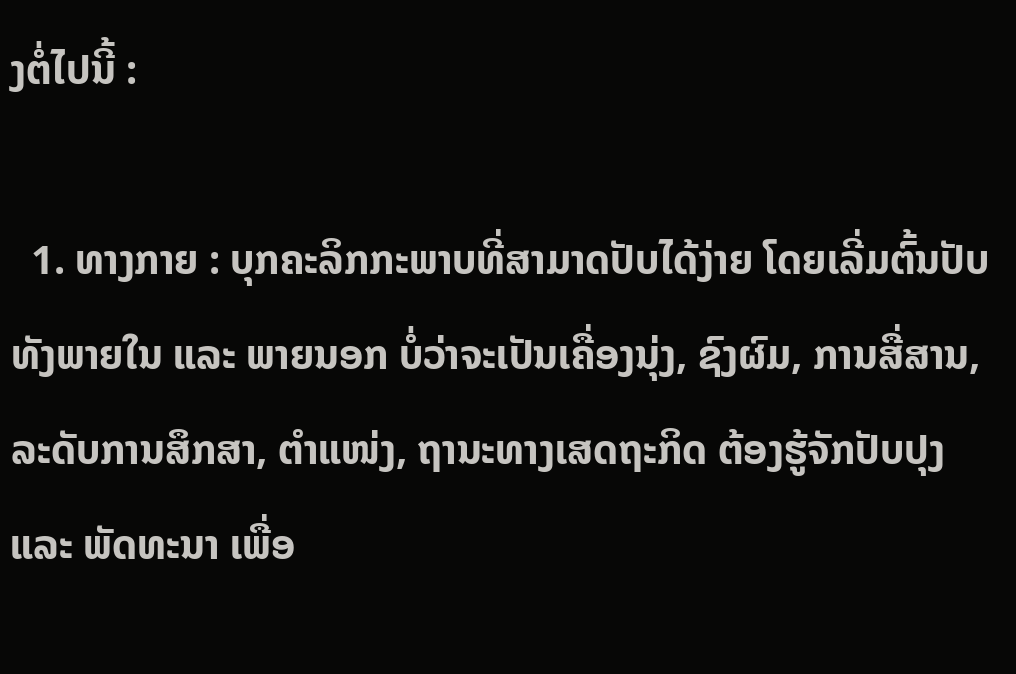ງຕໍ່ໄປນີ້ :

  1. ທາງກາຍ : ບຸກຄະລິກກະພາບທີ່ສາມາດປັບໄດ້ງ່າຍ ໂດຍເລີ່ມຕົ້ນປັບທັງພາຍໃນ ແລະ ພາຍນອກ ບໍ່ວ່າຈະເປັນເຄື່ອງນຸ່ງ, ຊົງຜົມ, ການສື່ສານ, ລະດັບການສຶກສາ, ຕຳແໜ່ງ, ຖານະທາງເສດຖະກິດ ຕ້ອງຮູ້ຈັກປັບປຸງ ແລະ ພັດທະນາ ເພື່ອ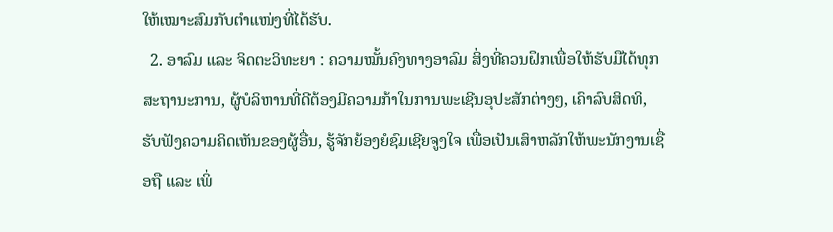ໃຫ້ເໝາະສົມກັບຕຳແໜ່ງທີ່ໄດ້ຮັບ.
  2. ອາລົມ ແລະ ຈິດຕະວິທະຍາ : ຄວາມໝັ້ນຄົງທາງອາລົມ ສິ່ງທີ່ຄວນຝຶກເພື່ອໃຫ້ຮັບມືໄດ້ທຸກສະຖານະການ, ຜູ້ບໍລິຫານທີ່ດີຕ້ອງມີຄວາມກ້າໃນການພະເຊີນອຸປະສັກຕ່າງໆ, ເຄົາລົບສິດທິ, ຮັບຟັງຄວາມຄິດເຫັນຂອງຜູ້ອື່ນ, ຮູ້ຈັກຍ້ອງຍໍຊົມເຊີຍຈູງໃຈ ເພື່ອເປັນເສົາຫລັກໃຫ້ພະນັກງານເຊື່ອຖື ແລະ ເພິ່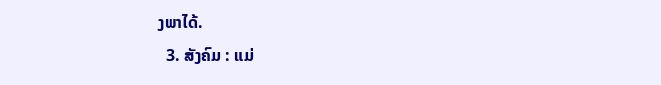ງພາໄດ້.
  3. ສັງຄົມ : ແມ່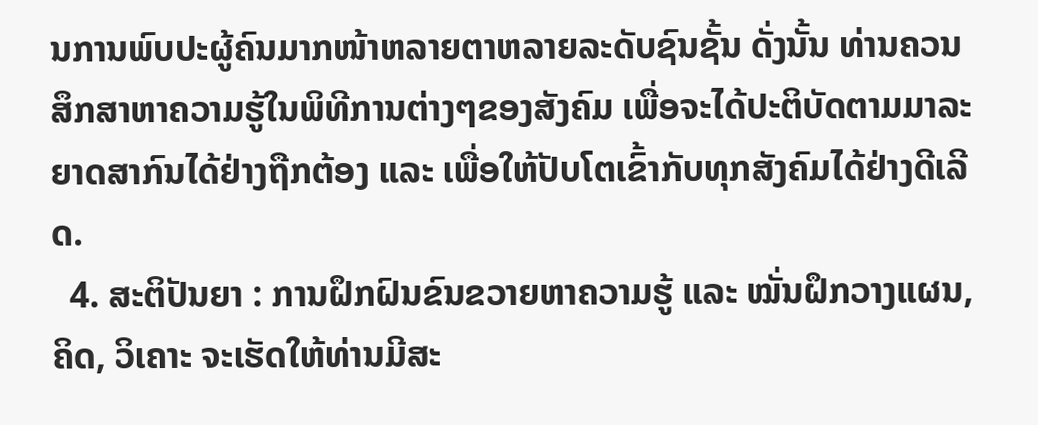ນການພົບປະຜູ້ຄົນມາກໜ້າຫລາຍຕາຫລາຍລະດັບຊົນຊັ້ນ ດັ່ງນັ້ນ ທ່ານຄວນສຶກສາຫາຄວາມຮູ້ໃນພິທີການຕ່າງໆຂອງສັງຄົມ ເພື່ອຈະໄດ້ປະຕິບັດຕາມມາລະຍາດສາກົນໄດ້ຢ່າງຖືກຕ້ອງ ແລະ ເພື່ອໃຫ້ປັບໂຕເຂົ້າກັບທຸກສັງຄົມໄດ້ຢ່າງດີເລີດ.
  4. ສະຕິປັນຍາ : ການຝຶກຝົນຂົນຂວາຍຫາຄວາມຮູ້ ແລະ ໝັ່ນຝຶກວາງແຜນ, ຄິດ, ວິເຄາະ ຈະເຮັດໃຫ້ທ່ານມີສະ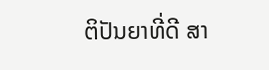ຕິປັນຍາທີ່ດີ ສາ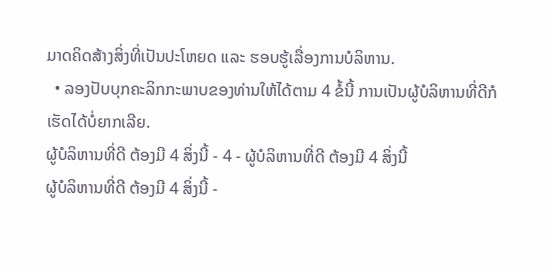ມາດຄິດສ້າງສິ່ງທີ່ເປັນປະໂຫຍດ ແລະ ຮອບຮູ້ເລື່ອງການບໍລິຫານ.
  • ລອງປັບບຸກຄະລິກກະພາບຂອງທ່ານໃຫ້ໄດ້ຕາມ 4 ຂໍ້ນີ້ ການເປັນຜູ້ບໍລິຫານທີ່ດີກໍເຮັດໄດ້ບໍ່ຍາກເລີຍ.
ຜູ້ບໍລິຫານທີ່ດີ ຕ້ອງມີ 4 ສິ່ງນີ້ - 4 - ຜູ້ບໍລິຫານທີ່ດີ ຕ້ອງມີ 4 ສິ່ງນີ້
ຜູ້ບໍລິຫານທີ່ດີ ຕ້ອງມີ 4 ສິ່ງນີ້ -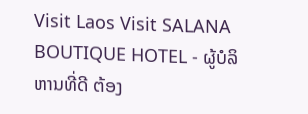Visit Laos Visit SALANA BOUTIQUE HOTEL - ຜູ້ບໍລິຫານທີ່ດີ ຕ້ອງ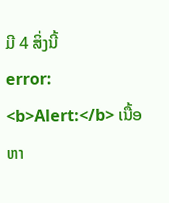ມີ 4 ສິ່ງນີ້
error: <b>Alert:</b> ເນື້ອຫາ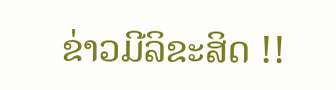ຂ່າວມີລິຂະສິດ !!